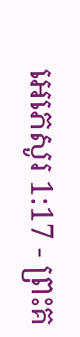អេភេសូរ 1:17 - ព្រះគ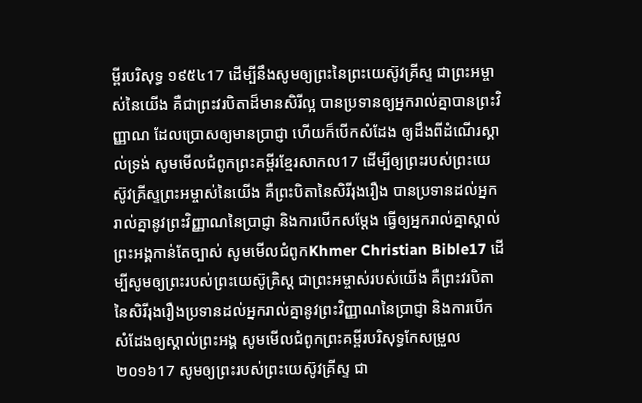ម្ពីរបរិសុទ្ធ ១៩៥៤17 ដើម្បីនឹងសូមឲ្យព្រះនៃព្រះយេស៊ូវគ្រីស្ទ ជាព្រះអម្ចាស់នៃយើង គឺជាព្រះវរបិតាដ៏មានសិរីល្អ បានប្រទានឲ្យអ្នករាល់គ្នាបានព្រះវិញ្ញាណ ដែលប្រោសឲ្យមានប្រាជ្ញា ហើយក៏បើកសំដែង ឲ្យដឹងពីដំណើរស្គាល់ទ្រង់ សូមមើលជំពូកព្រះគម្ពីរខ្មែរសាកល17 ដើម្បីឲ្យព្រះរបស់ព្រះយេស៊ូវគ្រីស្ទព្រះអម្ចាស់នៃយើង គឺព្រះបិតានៃសិរីរុងរឿង បានប្រទានដល់អ្នករាល់គ្នានូវព្រះវិញ្ញាណនៃប្រាជ្ញា និងការបើកសម្ដែង ធ្វើឲ្យអ្នករាល់គ្នាស្គាល់ព្រះអង្គកាន់តែច្បាស់ សូមមើលជំពូកKhmer Christian Bible17 ដើម្បីសូមឲ្យព្រះរបស់ព្រះយេស៊ូគ្រិស្ដ ជាព្រះអម្ចាស់របស់យើង គឺព្រះវរបិតានៃសិរីរុងរឿងប្រទានដល់អ្នករាល់គ្នានូវព្រះវិញ្ញាណនៃប្រាជ្ញា និងការបើកសំដែងឲ្យស្គាល់ព្រះអង្គ សូមមើលជំពូកព្រះគម្ពីរបរិសុទ្ធកែសម្រួល ២០១៦17 សូមឲ្យព្រះរបស់ព្រះយេស៊ូវគ្រីស្ទ ជា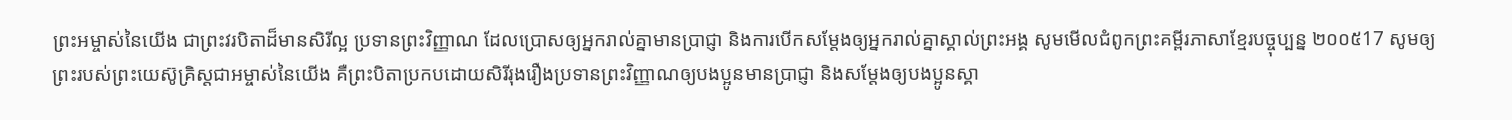ព្រះអម្ចាស់នៃយើង ជាព្រះវរបិតាដ៏មានសិរីល្អ ប្រទានព្រះវិញ្ញាណ ដែលប្រោសឲ្យអ្នករាល់គ្នាមានប្រាជ្ញា និងការបើកសម្ដែងឲ្យអ្នករាល់គ្នាស្គាល់ព្រះអង្គ សូមមើលជំពូកព្រះគម្ពីរភាសាខ្មែរបច្ចុប្បន្ន ២០០៥17 សូមឲ្យព្រះរបស់ព្រះយេស៊ូគ្រិស្តជាអម្ចាស់នៃយើង គឺព្រះបិតាប្រកបដោយសិរីរុងរឿងប្រទានព្រះវិញ្ញាណឲ្យបងប្អូនមានប្រាជ្ញា និងសម្តែងឲ្យបងប្អូនស្គា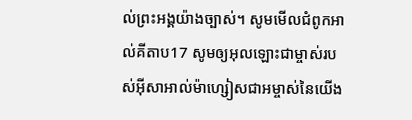ល់ព្រះអង្គយ៉ាងច្បាស់។ សូមមើលជំពូកអាល់គីតាប17 សូមឲ្យអុលឡោះជាម្ចាស់របស់អ៊ីសាអាល់ម៉ាហ្សៀសជាអម្ចាស់នៃយើង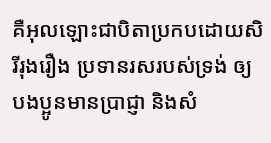គឺអុលឡោះជាបិតាប្រកបដោយសិរីរុងរឿង ប្រទានរសរបស់ទ្រង់ ឲ្យបងប្អូនមានប្រាជ្ញា និងសំ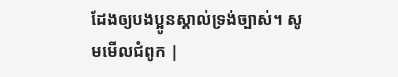ដែងឲ្យបងប្អូនស្គាល់ទ្រង់ច្បាស់។ សូមមើលជំពូក |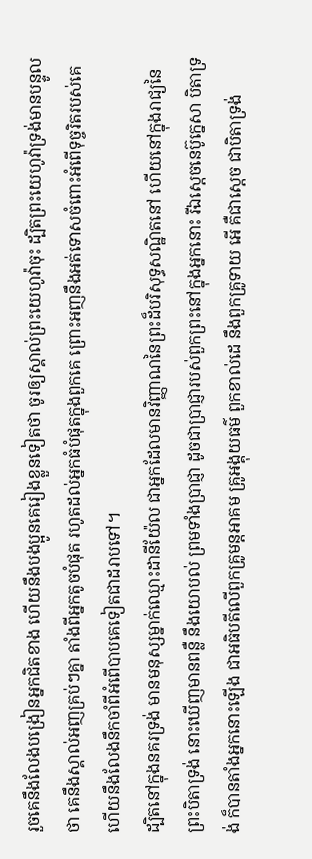រួចគេនឹងលែងបង្រៀនអ្នកជិតខាង ហើយនឹងបងប្អូនគេរៀងខ្លួនទៀតថា ចូរឲ្យស្គាល់ព្រះយេហូវ៉ាចុះ ដ្បិតព្រះយេហូវ៉ាទ្រង់មានបន្ទូលថា គេនឹងស្គាល់អញគ្រប់ៗគ្នា តាំងពីអ្នកតូចបំផុត រហូតដល់អ្នកធំបំផុតក្នុងពួកគេ ព្រោះអញនឹងអត់ទោសចំពោះអំពើទុច្ចរិតរបស់គេ ហើយនឹងលែងនឹកចាំពីអំពើបាបគេទៀតជាដរាបទៅ។
ដ្បិតនៅក្នុងនគរទ្រង់ មានមនុស្សម្នាក់ឈ្មោះដានីយ៉ែល ជាអ្នកដែលមានវិញ្ញាណនៃព្រះដ៏បរិសុទ្ធសណ្ឋិតនៅ ហើយនៅក្នុងរាជ្យនៃព្រះបិតាទ្រង់ នោះឃើញមានពន្លឺ នឹងយោបល់ ព្រមទាំងប្រាជ្ញា ដូចជាប្រាជ្ញារបស់ពួកព្រះនៅក្នុងអ្នកនោះ រីឯស្តេចនេប៊ូក្នេសា បិតាទ្រង់ ក៏បានតាំងអ្នកនោះឡើង ជាអធិបតីលើពួកគ្រូមន្តអាគម គ្រូអង្គុយធម៌ ពួកខាល់ដេ នឹងពួកគ្រូទាយ អើ គឺជាស្តេច ជាបិតាទ្រង់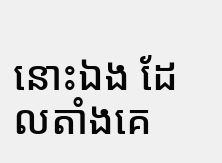នោះឯង ដែលតាំងគេ